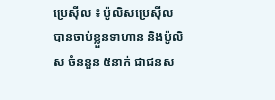ប្រេស៊ីល ៖ ប៉ូលិសប្រេស៊ីល បានចាប់ខ្លួនទាហាន និងប៉ូលិស ចំននួន ៥នាក់ ជាជនស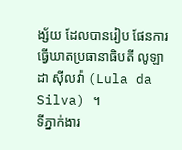ង្ស័យ ដែលបានរៀប ផែនការធ្វើឃាតប្រធានាធិបតី លូឡា ដា ស៊ីលវ៉ា (Lula da Silva) ។
ទីភ្នាក់ងារ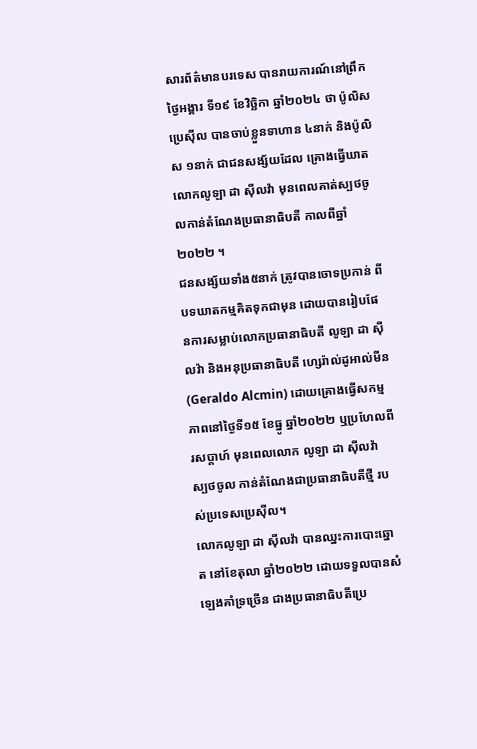សារព័ត៌មានបរទេស បានរាយការណ៍នៅព្រឹកថ្ងៃអង្គារ ទី១៩ ខែវិច្ឆិកា ឆ្នាំ២០២៤ ថា ប៉ូលិសប្រេស៊ីល បានចាប់ខ្លួនទាហាន ៤នាក់ និងប៉ូលិស ១នាក់ ជាជនសង្ស័យដែល គ្រោងធ្វើឃាតលោកលូឡា ដា ស៊ីលវ៉ា មុនពេលគាត់ស្បថចូលកាន់តំណែងប្រធានាធិបតី កាលពីឆ្នាំ២០២២ ។
ជនសង្ស័យទាំង៥នាក់ ត្រូវបានចោទប្រកាន់ ពីបទឃាតកម្មគិតទុកជាមុន ដោយបានរៀបផែនការសម្លាប់លោកប្រធានាធិបតី លូឡា ដា ស៊ីលវ៉ា និងអនុប្រធានាធិបតី ហ្សេរ៉ាល់ដូអាល់មីន (Geraldo Alcmin) ដោយគ្រោងធ្វើសកម្មភាពនៅថ្ងៃទី១៥ ខែធ្នូ ឆ្នាំ២០២២ ឬប្រហែលពីរសប្តាហ៍ មុនពេលលោក លូឡា ដា ស៊ីលវ៉ា ស្បថចូល កាន់តំណែងជាប្រធានាធិបតីថ្មី របស់ប្រទេសប្រេស៊ីល។
លោកលូឡា ដា ស៊ីលវ៉ា បានឈ្នះការបោះឆ្នោត នៅខែតុលា ឆ្នាំ២០២២ ដោយទទួលបានសំឡេងគាំទ្រច្រើន ជាងប្រធានាធិបតីប្រេ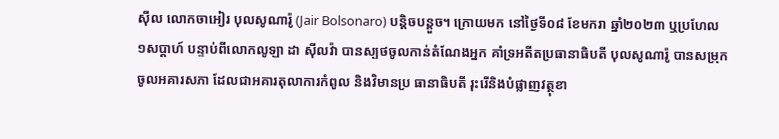ស៊ីល លោកចាអៀរ បុលសូណារ៉ូ (Jair Bolsonaro) បន្តិចបន្តួច។ ក្រោយមក នៅថ្ងៃទី០៨ ខែមករា ឆ្នាំ២០២៣ ឬប្រហែល ១សប្តាហ៍ បន្ទាប់ពីលោកលូឡា ដា ស៊ីលវ៉ា បានស្បថចូលកាន់តំណែងអ្នក គាំទ្រអតីតប្រធានាធិបតី បុលសូណារ៉ូ បានសម្រុកចូលអគារសភា ដែលជាអគារតុលាការកំពូល និងវិមានប្រ ធានាធិបតី រុះរើនិងបំផ្លាញវត្ថុខា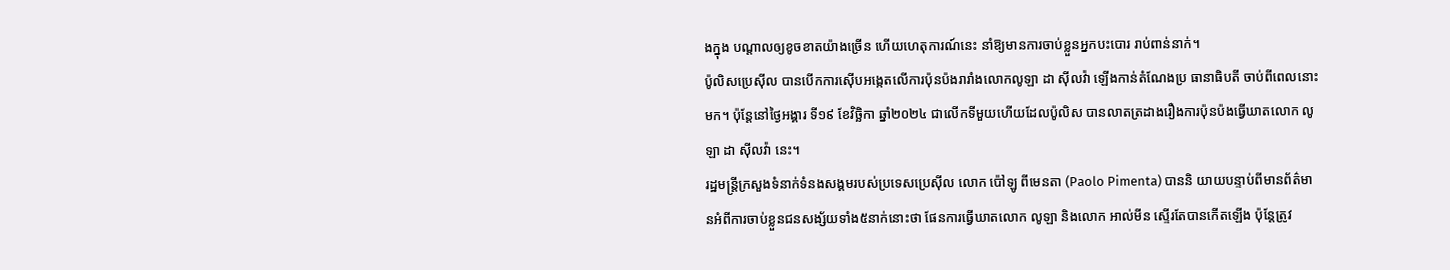ងក្នុង បណ្តាលឲ្យខូចខាតយ៉ាងច្រើន ហើយហេតុការណ៍នេះ នាំឱ្យមានការចាប់ខ្លួនអ្នកបះបោរ រាប់ពាន់នាក់។
ប៉ូលិសប្រេស៊ីល បានបើកការស៊ើបអង្កេតលើការប៉ុនប៉ងរារាំងលោកលូឡា ដា ស៊ីលវ៉ា ឡើងកាន់តំណែងប្រ ធានាធិបតី ចាប់ពីពេលនោះមក។ ប៉ុន្តែនៅថ្ងៃអង្គារ ទី១៩ ខែវិច្ឆិកា ឆ្នាំ២០២៤ ជាលើកទីមួយហើយដែលប៉ូលិស បានលាតត្រដាងរឿងការប៉ុនប៉ងធ្វើឃាតលោក លូឡា ដា ស៊ីលវ៉ា នេះ។
រដ្ឋមន្ត្រីក្រសួងទំនាក់ទំនងសង្គមរបស់ប្រទេសប្រេស៊ីល លោក ប៉ៅឡូ ពីមេនតា (Paolo Pimenta) បាននិ យាយបន្ទាប់ពីមានព័ត៌មានអំពីការចាប់ខ្លួនជនសង្ស័យទាំង៥នាក់នោះថា ផែនការធ្វើឃាតលោក លូឡា និងលោក អាល់មីន ស្ទើរតែបានកើតឡើង ប៉ុន្តែត្រូវ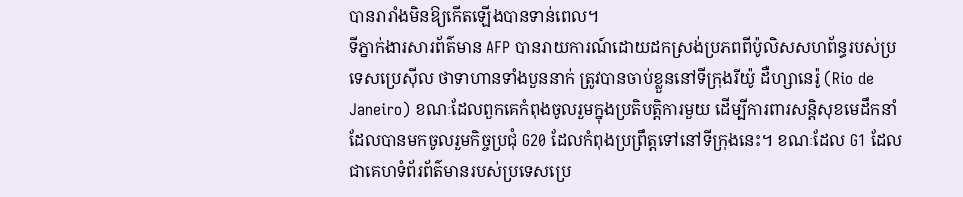បានរារាំងមិនឱ្យកើតឡើងបានទាន់ពេល។
ទីភ្នាក់ងារសារព័ត៌មាន AFP បានរាយការណ៍ដោយដកស្រង់ប្រភពពីប៉ូលិសសហព័ន្ធរបស់ប្រទេសប្រេស៊ីល ថាទាហានទាំងបួននាក់ ត្រូវបានចាប់ខ្លួននៅទីក្រុងរីយ៉ូ ដឺហ្សានេរ៉ូ (Rio de Janeiro) ខណៈដែលពួកគេកំពុងចូលរួមក្នុងប្រតិបត្តិការមួយ ដើម្បីការពារសន្តិសុខមេដឹកនាំ ដែលបានមកចូលរួមកិច្ចប្រជុំ G20 ដែលកំពុងប្រព្រឹត្តទៅនៅទីក្រុងនេះ។ ខណៈដែល G1 ដែលជាគេហទំព័រព័ត៌មានរបស់ប្រទេសប្រេ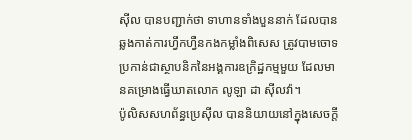ស៊ីល បានបញ្ជាក់ថា ទាហានទាំងបួននាក់ ដែលបានឆ្លងកាត់ការហ្វឹកហ្វឺនកងកម្លាំងពិសេស ត្រូវបាមចោទប្រកាន់ជាស្ថាបនិកនៃអង្គការឧក្រិដ្ឋកម្មមួយ ដែលមានគម្រោងធ្វើឃាតលោក លូឡា ដា ស៊ីលវ៉ា។
ប៉ូលិសសហព័ន្ធប្រេស៊ីល បាននិយាយនៅក្នុងសេចក្តី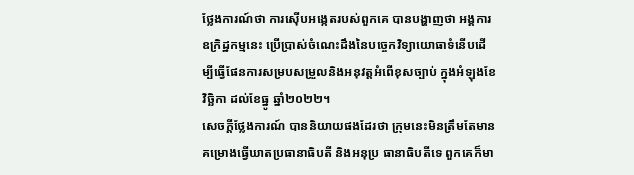ថ្លែងការណ៍ថា ការស៊ើបអង្កេតរបស់ពួកគេ បានបង្ហាញថា អង្គការឧក្រិដ្ឋកម្មនេះ ប្រើប្រាស់ចំណេះដឹងនៃបច្ចេកវិទ្យាយោធាទំនើបដើម្បីធ្វើផែនការសម្របសម្រួលនិងអនុវត្តអំពើខុសច្បាប់ ក្នុងអំឡុងខែវិច្ឆិកា ដល់ខែធ្នូ ឆ្នាំ២០២២។
សេចក្តីថ្លែងការណ៍ បាននិយាយផងដែរថា ក្រុមនេះមិនត្រឹមតែមានគម្រោងធ្វើឃាតប្រធានាធិបតី និងអនុប្រ ធានាធិបតីទេ ពួកគេក៏មា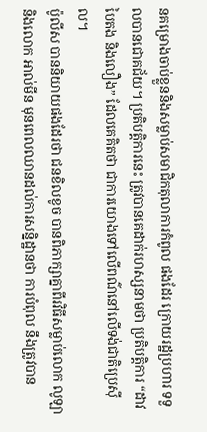នគម្រោងចាប់ខ្លួននិងសម្លាប់សមាជិកតុលាការកំពូល ផងដែរ ក្រោយរដ្ឋប្រហារ ទទួលបានជោគជ័យ។ ប្រតិបត្តិការនេះ ត្រូវបានគេដាក់រហស្សនាមថា ប្រតិបត្តិការ “ដាវបៃតង និងលឿង” ដែលគេគិតថា ជាការយោងទៅលើពណ៌នៅលើទង់ជាតិប្រេស៊ីល។
ប៉ូលីស បាននិយាយផងដែរថា ជនខិលខូច បានពិភាក្សាគ្នាពីរវិធីសម្លាប់លោក លូឡា និងលោក អាល់មីន មុនពេលឈានដល់ការសន្និដ្ឋានថា ការបំពុល នឹងត្រូវបាន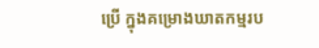ប្រើ ក្នុងគម្រោងឃាតកម្មរប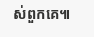ស់ពួកគេ៕